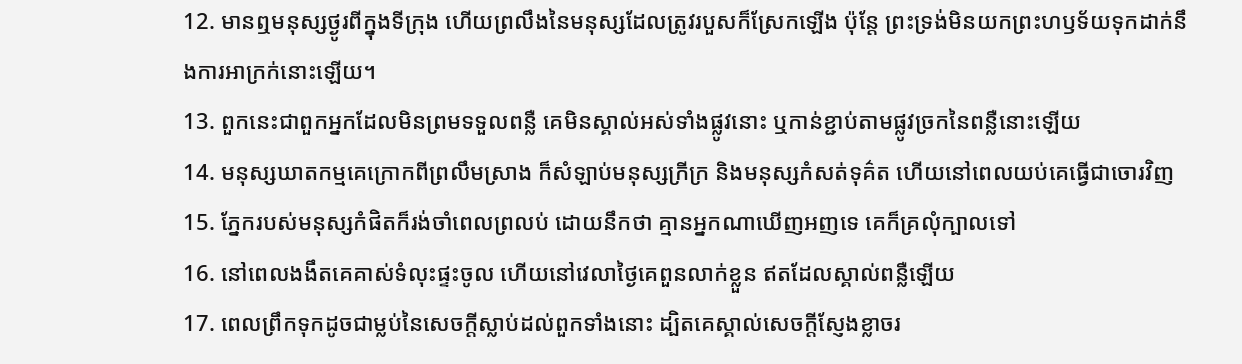12. មានឮមនុស្សថ្ងូរពីក្នុងទីក្រុង ហើយព្រលឹងនៃមនុស្សដែលត្រូវរបួសក៏ស្រែកឡើង ប៉ុន្តែ ព្រះទ្រង់មិនយកព្រះហឫទ័យទុកដាក់នឹងការអាក្រក់នោះឡើយ។
13. ពួកនេះជាពួកអ្នកដែលមិនព្រមទទួលពន្លឺ គេមិនស្គាល់អស់ទាំងផ្លូវនោះ ឬកាន់ខ្ជាប់តាមផ្លូវច្រកនៃពន្លឺនោះឡើយ
14. មនុស្សឃាតកម្មគេក្រោកពីព្រលឹមស្រាង ក៏សំឡាប់មនុស្សក្រីក្រ និងមនុស្សកំសត់ទុគ៌ត ហើយនៅពេលយប់គេធ្វើជាចោរវិញ
15. ភ្នែករបស់មនុស្សកំផិតក៏រង់ចាំពេលព្រលប់ ដោយនឹកថា គ្មានអ្នកណាឃើញអញទេ គេក៏គ្រលុំក្បាលទៅ
16. នៅពេលងងឹតគេគាស់ទំលុះផ្ទះចូល ហើយនៅវេលាថ្ងៃគេពួនលាក់ខ្លួន ឥតដែលស្គាល់ពន្លឺឡើយ
17. ពេលព្រឹកទុកដូចជាម្លប់នៃសេចក្តីស្លាប់ដល់ពួកទាំងនោះ ដ្បិតគេស្គាល់សេចក្តីស្ញែងខ្លាចរ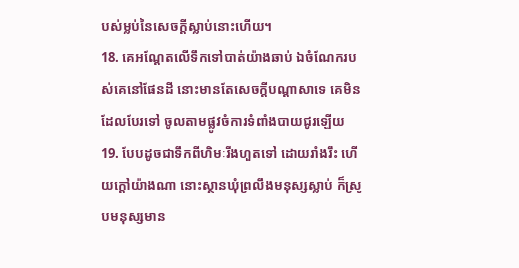បស់ម្លប់នៃសេចក្តីស្លាប់នោះហើយ។
18. គេអណ្តែតលើទឹកទៅបាត់យ៉ាងឆាប់ ឯចំណែករបស់គេនៅផែនដី នោះមានតែសេចក្តីបណ្តាសាទេ គេមិនដែលបែរទៅ ចូលតាមផ្លូវចំការទំពាំងបាយជូរឡើយ
19. បែបដូចជាទឹកពីហិមៈរីងហួតទៅ ដោយរាំងរឹះ ហើយក្តៅយ៉ាងណា នោះស្ថានឃុំព្រលឹងមនុស្សស្លាប់ ក៏ស្រូបមនុស្សមាន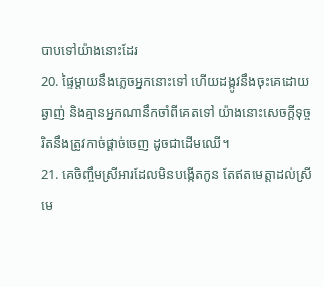បាបទៅយ៉ាងនោះដែរ
20. ផ្ទៃម្តាយនឹងភ្លេចអ្នកនោះទៅ ហើយដង្កូវនឹងចុះគេដោយឆ្ងាញ់ និងគ្មានអ្នកណានឹកចាំពីគេតទៅ យ៉ាងនោះសេចក្តីទុច្ចរិតនឹងត្រូវកាច់ផ្តាច់ចេញ ដូចជាដើមឈើ។
21. គេចិញ្ចឹមស្រីអារដែលមិនបង្កើតកូន តែឥតមេត្តាដល់ស្រីមេ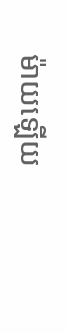ម៉ាយឡើយ